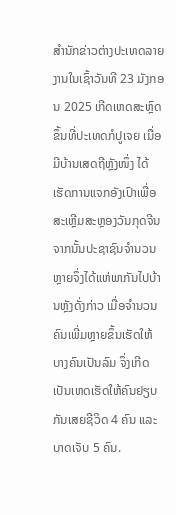ສຳນັກຂ່າວຕ່າງປະເທດລາຍງານໃນເຊົ້າວັນທີ 23 ມັງກອນ 2025 ເກີດເຫດສະຫຼົດຂຶ້ນທີ່ປະເທດກໍປູເຈຍ ເມື່ອມີບ້ານເສດຖີຫຼັງໜຶ່ງ ໄດ້ເຮັດການແຈກອັງເປົາເພື່ອສະເຫຼີມສະຫຼອງວັນກຸດຈີນ ຈາກນັ້ນປະຊາຊົນຈຳນວນຫຼາຍຈຶ່ງໄດ້ແຫ່ພາກັນໄປບ້ານຫຼັງດັ່ງກ່າວ ເມື່ອຈຳນວນຄົນເພີ່ມຫຼາຍຂຶ້ນເຮັດໃຫ້ ບາງຄົນເປັນລົມ ຈຶ່ງເກີດເປັນເຫດເຮັດໃຫ້ຄົນຢຽບກັນເສຍຊີວິດ 4 ຄົນ ແລະ ບາດເຈັບ 5 ຄົນ.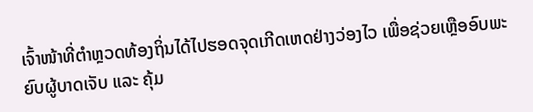ເຈົ້າໜ້າທີ່ຕຳຫຼວດທ້ອງຖິ່ນໄດ້ໄປຮອດຈຸດເກີດເຫດຢ່າງວ່ອງໄວ ເພື່ອຊ່ວຍເຫຼືອອົບພະຍົບຜູ້ບາດເຈັບ ແລະ ຄຸ້ມ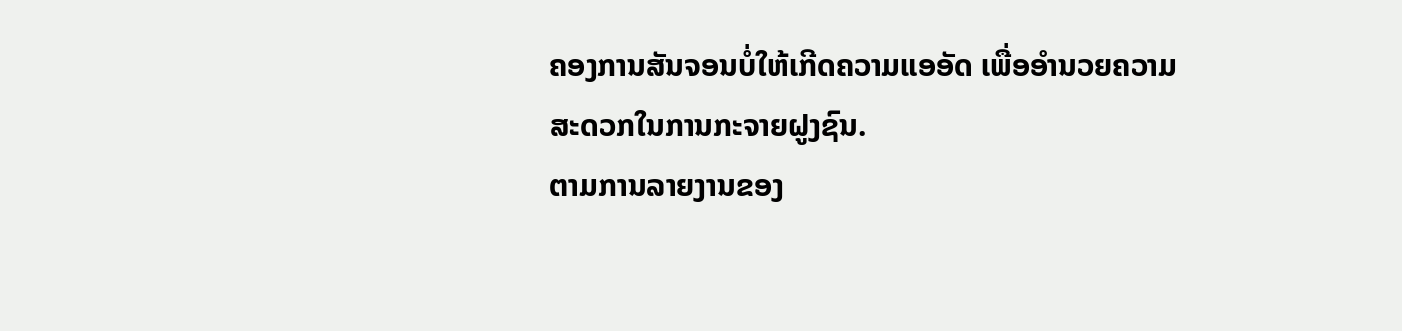ຄອງການສັນຈອນບໍ່ໃຫ້ເກີດຄວາມແອອັດ ເພື່ອອຳນວຍຄວາມສະດວກໃນການກະຈາຍຝູງຊົນ.
ຕາມການລາຍງານຂອງ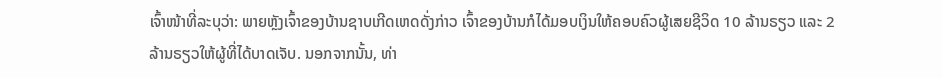ເຈົ້າໜ້າທີ່ລະບຸວ່າ: ພາຍຫຼັງເຈົ້າຂອງບ້ານຊາບເກີດເຫດດັ່ງກ່າວ ເຈົ້າຂອງບ້ານກໍໄດ້ມອບເງິນໃຫ້ຄອບຄົວຜູ້ເສຍຊີວິດ 10 ລ້ານຣຽວ ແລະ 2 ລ້ານຣຽວໃຫ້ຜູ້ທີ່ໄດ້ບາດເຈັບ. ນອກຈາກນັ້ນ, ທ່າ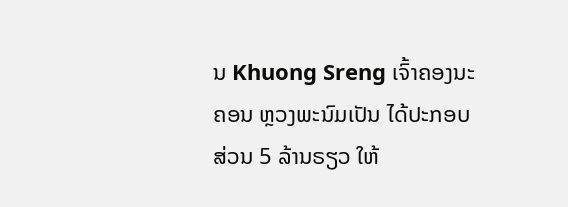ນ Khuong Sreng ເຈົ້າຄອງນະຄອນ ຫຼວງພະນົມເປັນ ໄດ້ປະກອບສ່ວນ 5 ລ້ານຣຽວ ໃຫ້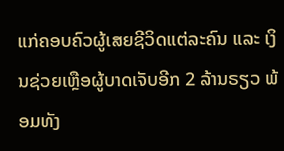ແກ່ຄອບຄົວຜູ້ເສຍຊີວິດແຕ່ລະຄົນ ແລະ ເງິນຊ່ວຍເຫຼືອຜູ້ບາດເຈັບອີກ 2 ລ້ານຣຽວ ພ້ອມທັງ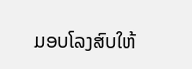ມອບໂລງສົບໃຫ້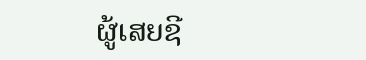ຜູ້ເສຍຊີ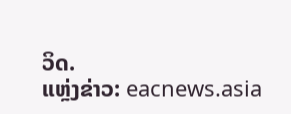ວິດ.
ແຫຼ່ງຂ່າວ: eacnews.asia